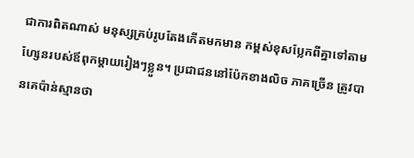ជាការពិតណាស់ មនុស្សគ្រប់រូបតែងកើតមកមាន កម្ពស់ខុសប្លែកពីគ្នាទៅតាមហ្សែនរបស់ឪពុកម្ដាយរៀងៗខ្លួន។ ប្រជាជននៅប៉ែកខាងលិច ភាគច្រើន ត្រូវបានគេប៉ាន់ស្មានថា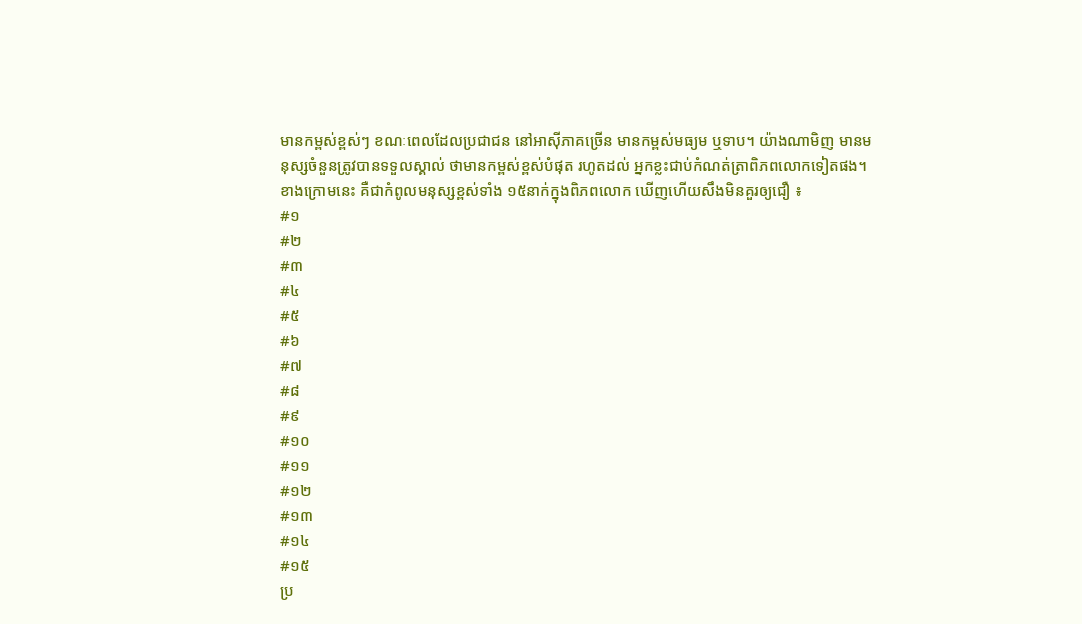មានកម្ពស់ខ្ពស់ៗ ខណៈពេលដែលប្រជាជន នៅអាស៊ីភាគច្រើន មានកម្ពស់មធ្យម ឬទាប។ យ៉ាងណាមិញ មានមនុស្សចំនួនត្រូវបានទទួលស្គាល់ ថាមានកម្ពស់ខ្ពស់បំផុត រហូតដល់ អ្នកខ្លះជាប់កំណត់ត្រាពិភពលោកទៀតផង។
ខាងក្រោមនេះ គឺជាកំពូលមនុស្សខ្ពស់ទាំង ១៥នាក់ក្នុងពិភពលោក ឃើញហើយសឹងមិនគួរឲ្យជឿ ៖
#១
#២
#៣
#៤
#៥
#៦
#៧
#៨
#៩
#១០
#១១
#១២
#១៣
#១៤
#១៥
ប្រ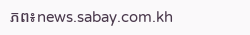ភព៖news.sabay.com.kh